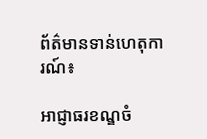ព័ត៌មានទាន់ហេតុការណ៍៖

អាជ្ញាធរខណ្ឌចំ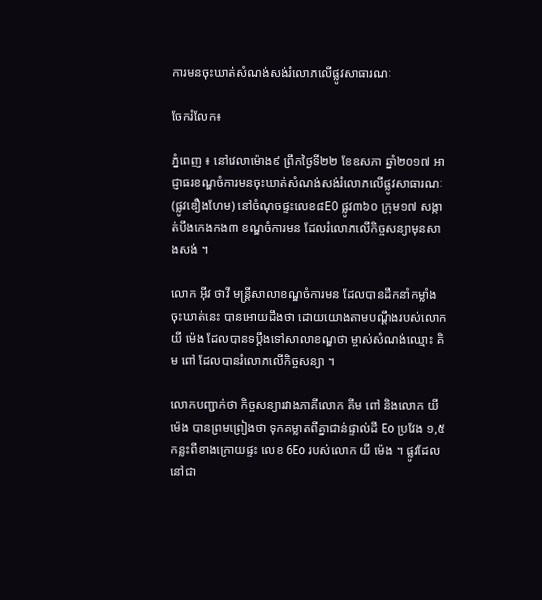ការមនចុះឃាត់សំណង់សង់រំលោភលើផ្លូវសាធារណៈ

ចែករំលែក៖

ភ្នំពេញ ៖ នៅវេលាម៉ោង៩ ព្រឹកថ្ងៃទី២២ ខែឧសភា ឆ្នាំ២០១៧ អាជ្ញាធរខណ្ឌចំការមនចុះឃាត់សំណង់សង់រំលោភលើផ្លូវសាធារណៈ (ផ្លូវឌឿងហែម) នៅចំណុចផ្ទះលេខ៨E0 ផ្លូវ៣៦០ ក្រុម១៧ សង្កាត់បឹងកេងកង៣ ខណ្ឌចំការមន ដែលរំលោភលើកិច្ចសន្យាមុនសាងសង់ ។

លោក អ៊ីវ ថាវី មន្ត្រីសាលាខណ្ឌចំការមន ដែលបានដឹកនាំកម្លាំងចុះឃាត់នេះ បានអោយដឹងថា ដោយយោងតាមបណ្តឹងរបស់លោក យី ម៉េង ដែលបានទប្តឹងទៅសាលាខណ្ឌថា ម្ចាស់សំណង់ឈ្មោះ គិម ពៅ ដែលបានរំលោភលើកិច្ចសន្យា ។

លោកបញ្ជាក់ថា កិច្ចសន្យារវាងភាគីលោក គីម ពៅ និងលោក យី ម៉េង បានព្រមព្រៀងថា ទុកគម្លាតពីគ្នាជាន់ផ្ទាល់ដី Eo ប្រវែង ១,៥កន្លះពីខាងក្រោយផ្ទះ លេខ 6Eo របស់លោក យី ម៉េង ។ ផ្លូវដែលនៅជា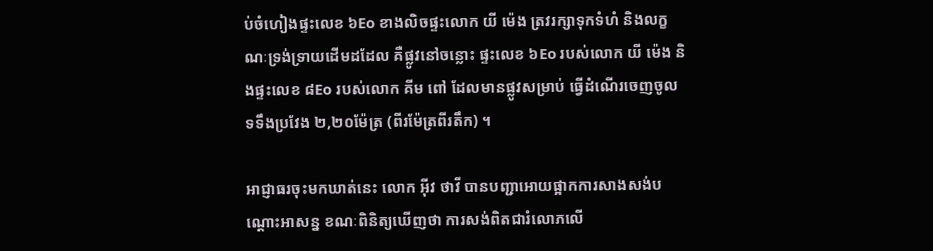ប់ចំហៀងផ្ទះលេខ ៦Eo ខាងលិចផ្ទះលោក យី ម៉េង ត្រវរក្សាទុកទំហំ និងលក្ខណៈទ្រង់ទ្រាយដើមដដែល គឺផ្លូវនៅចន្លោះ ផ្ទះលេខ ៦Eo របស់លោក យី ម៉េង និងផ្ទះលេខ ៨Eo របស់លោក គីម ពៅ ដែលមានផ្លូវសម្រាប់ ធ្វើដំណើរចេញចូល ទទឹងប្រវែង ២,២០ម៉ែត្រ (ពីរម៉ែត្រពីរតឹក) ។

អាជ្ញាធរចុះមកឃាត់នេះ លោក អ៊ីវ ថាវី បានបញ្ជាអោយផ្អាកការសាងសង់បណ្តោះអាសន្ន ខណៈពិនិត្យឃើញថា ការសង់ពិតជារំលោភលើ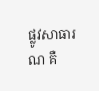ផ្លូវសាធារណ គឺ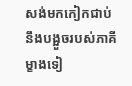សង់មកកៀកជាប់នឹងបង្អួចរបស់ភាគី ម្ខាងទៀ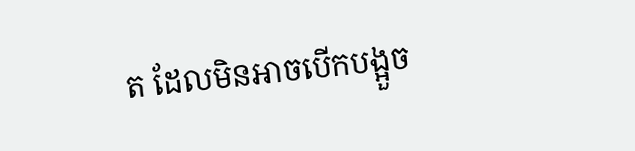ត ដែលមិនអាចបើកបង្អួច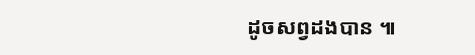ដូចសព្វដងបាន ៕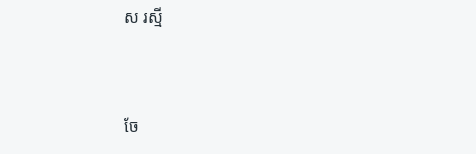ស រស្មី


ចែ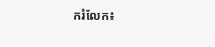ករំលែក៖